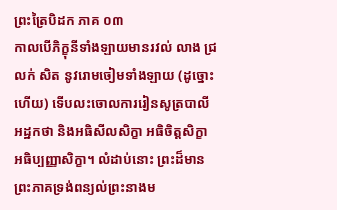ព្រះត្រៃបិដក ភាគ ០៣
កាលបើភិក្ខុនីទាំងឡាយមានរវល់ លាង ជ្រលក់ សិត នូវរោមចៀមទាំងឡាយ (ដូច្នោះហើយ) ទើបលះចោលការរៀនសូត្របាលី អដ្ឋកថា និងអធិសីលសិក្ខា អធិចិត្ដសិក្ខា អធិប្បញ្ញាសិក្ខា។ លំដាប់នោះ ព្រះដ៏មាន
ព្រះភាគទ្រង់ពន្យល់ព្រះនាងម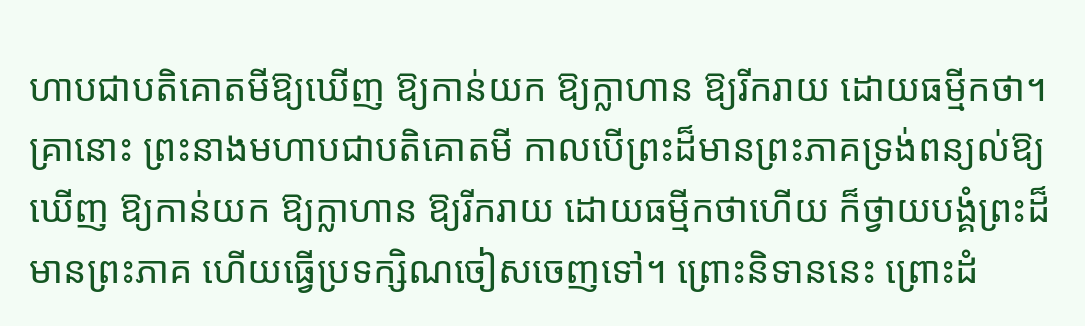ហាបជាបតិគោតមីឱ្យឃើញ ឱ្យកាន់យក ឱ្យក្លាហាន ឱ្យរីករាយ ដោយធម្មីកថា។ គ្រានោះ ព្រះនាងមហាបជាបតិគោតមី កាលបើព្រះដ៏មានព្រះភាគទ្រង់ពន្យល់ឱ្យឃើញ ឱ្យកាន់យក ឱ្យក្លាហាន ឱ្យរីករាយ ដោយធម្មីកថាហើយ ក៏ថ្វាយបង្គំព្រះដ៏មានព្រះភាគ ហើយធ្វើប្រទក្សិណចៀសចេញទៅ។ ព្រោះនិទាននេះ ព្រោះដំ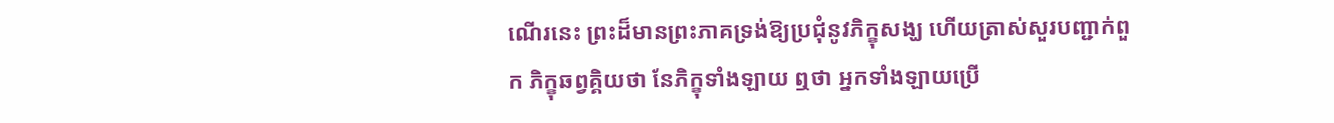ណើរនេះ ព្រះដ៏មានព្រះភាគទ្រង់ឱ្យប្រជុំនូវភិក្ខុសង្ឃ ហើយត្រាស់សួរបញ្ជាក់ពួក ភិក្ខុឆព្វគ្គិយថា នែភិក្ខុទាំងឡាយ ឮថា អ្នកទាំងឡាយប្រើ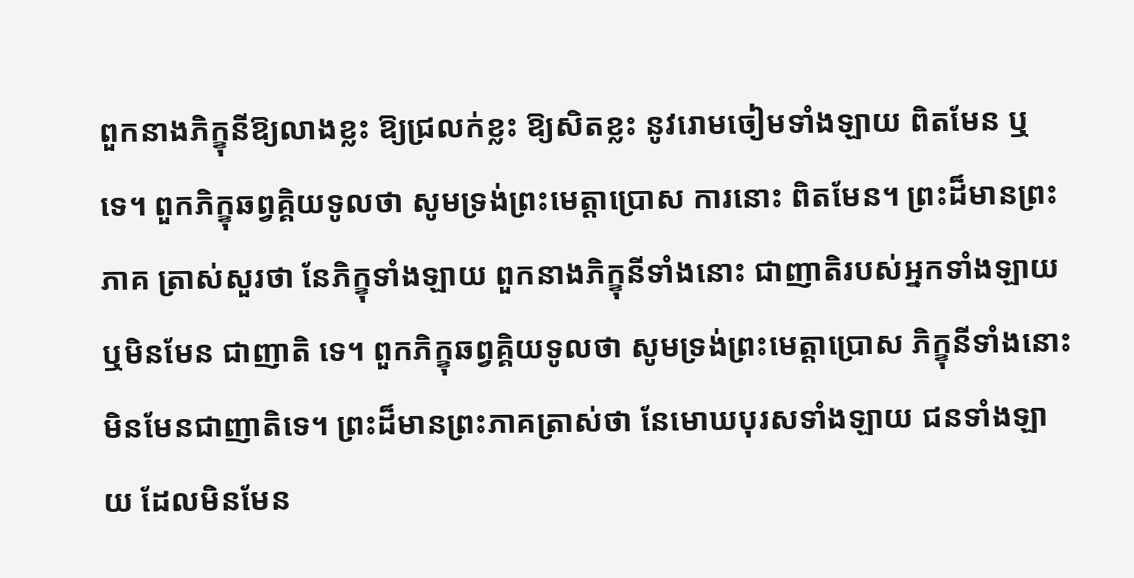ពួកនាងភិក្ខុនីឱ្យលាងខ្លះ ឱ្យជ្រលក់ខ្លះ ឱ្យសិតខ្លះ នូវរោមចៀមទាំងឡាយ ពិតមែន ឬទេ។ ពួកភិក្ខុឆព្វគ្គិយទូលថា សូមទ្រង់ព្រះមេត្ដាប្រោស ការនោះ ពិតមែន។ ព្រះដ៏មានព្រះភាគ ត្រាស់សួរថា នែភិក្ខុទាំងឡាយ ពួកនាងភិក្ខុនីទាំងនោះ ជាញាតិរបស់អ្នកទាំងឡាយ ឬមិនមែន ជាញាតិ ទេ។ ពួកភិក្ខុឆព្វគ្គិយទូលថា សូមទ្រង់ព្រះមេត្ដាប្រោស ភិក្ខុនីទាំងនោះ មិនមែនជាញាតិទេ។ ព្រះដ៏មានព្រះភាគត្រាស់ថា នែមោឃបុរសទាំងឡាយ ជនទាំងឡាយ ដែលមិនមែន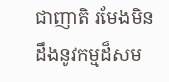ជាញាតិ រមែងមិនដឹងនូវកម្មដ៏សម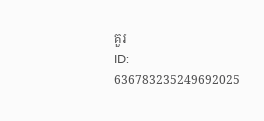គួរ
ID: 636783235249692025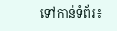ទៅកាន់ទំព័រ៖